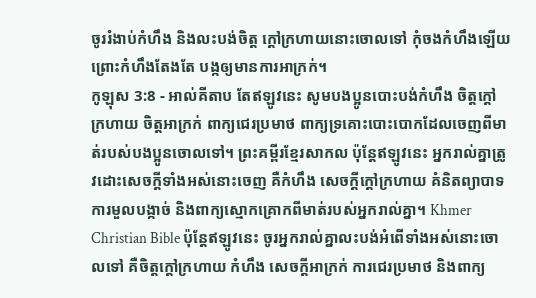ចូររំងាប់កំហឹង និងលះបង់ចិត្ត ក្ដៅក្រហាយនោះចោលទៅ កុំចងកំហឹងឡើយ ព្រោះកំហឹងតែងតែ បង្កឲ្យមានការអាក្រក់។
កូឡុស 3:8 - អាល់គីតាប តែឥឡូវនេះ សូមបងប្អូនបោះបង់កំហឹង ចិត្ដក្ដៅក្រហាយ ចិត្ដអាក្រក់ ពាក្យជេរប្រមាថ ពាក្យទ្រគោះបោះបោកដែលចេញពីមាត់របស់បងប្អូនចោលទៅ។ ព្រះគម្ពីរខ្មែរសាកល ប៉ុន្តែឥឡូវនេះ អ្នករាល់គ្នាត្រូវដោះសេចក្ដីទាំងអស់នោះចេញ គឺកំហឹង សេចក្ដីក្ដៅក្រហាយ គំនិតព្យាបាទ ការមួលបង្កាច់ និងពាក្យស្មោកគ្រោកពីមាត់របស់អ្នករាល់គ្នា។ Khmer Christian Bible ប៉ុន្ដែឥឡូវនេះ ចូរអ្នករាល់គ្នាលះបង់អំពើទាំងអស់នោះចោលទៅ គឺចិត្ដក្ដៅក្រហាយ កំហឹង សេចក្ដីអាក្រក់ ការជេរប្រមាថ និងពាក្យ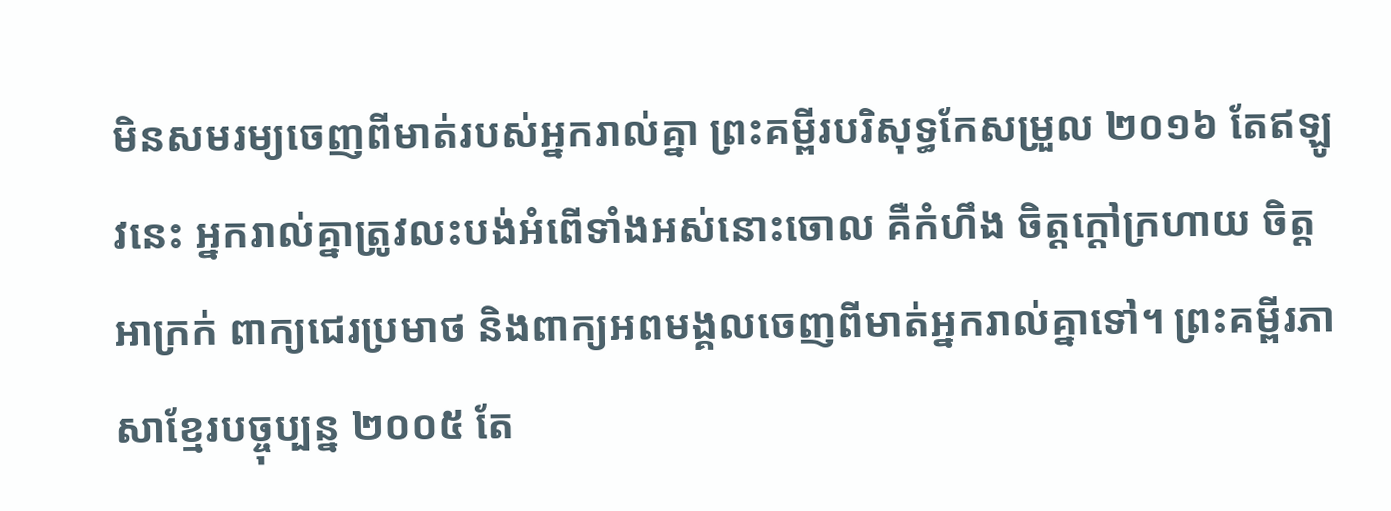មិនសមរម្យចេញពីមាត់របស់អ្នករាល់គ្នា ព្រះគម្ពីរបរិសុទ្ធកែសម្រួល ២០១៦ តែឥឡូវនេះ អ្នករាល់គ្នាត្រូវលះបង់អំពើទាំងអស់នោះចោល គឺកំហឹង ចិត្តក្ដៅក្រហាយ ចិត្តអាក្រក់ ពាក្យជេរប្រមាថ និងពាក្យអពមង្គលចេញពីមាត់អ្នករាល់គ្នាទៅ។ ព្រះគម្ពីរភាសាខ្មែរបច្ចុប្បន្ន ២០០៥ តែ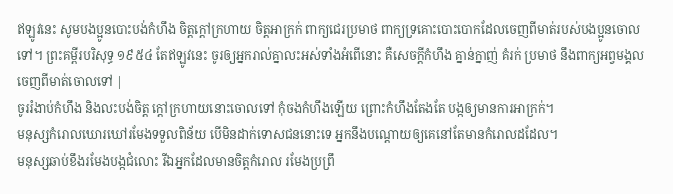ឥឡូវនេះ សូមបងប្អូនបោះបង់កំហឹង ចិត្តក្ដៅក្រហាយ ចិត្តអាក្រក់ ពាក្យជេរប្រមាថ ពាក្យទ្រគោះបោះបោកដែលចេញពីមាត់របស់បងប្អូនចោលទៅ។ ព្រះគម្ពីរបរិសុទ្ធ ១៩៥៤ តែឥឡូវនេះ ចូរឲ្យអ្នករាល់គ្នាលះអស់ទាំងអំពើនោះ គឺសេចក្ដីកំហឹង គ្នាន់ក្នាញ់ គំរក់ ប្រមាថ នឹងពាក្យអព្វមង្គល ចេញពីមាត់ចោលទៅ |
ចូររំងាប់កំហឹង និងលះបង់ចិត្ត ក្ដៅក្រហាយនោះចោលទៅ កុំចងកំហឹងឡើយ ព្រោះកំហឹងតែងតែ បង្កឲ្យមានការអាក្រក់។
មនុស្សកំរោលឃោរឃៅរមែងទទួលពិន័យ បើមិនដាក់ទោសជននោះទេ អ្នកនឹងបណ្ដោយឲ្យគេនៅតែមានកំរោលដដែល។
មនុស្សឆាប់ខឹងរមែងបង្កជំលោះ រីឯអ្នកដែលមានចិត្តកំរោល រមែងប្រព្រឹ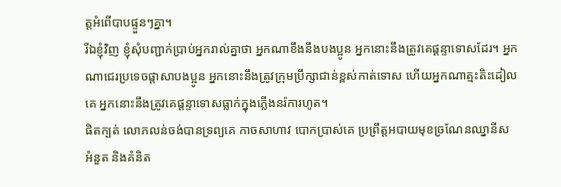ត្តអំពើបាបផ្ទួនៗគ្នា។
រីឯខ្ញុំវិញ ខ្ញុំសុំបញ្ជាក់ប្រាប់អ្នករាល់គ្នាថា អ្នកណាខឹងនឹងបងប្អូន អ្នកនោះនឹងត្រូវគេផ្ដន្ទាទោសដែរ។ អ្នកណាជេរប្រទេចផ្ដាសាបងប្អូន អ្នកនោះនឹងត្រូវក្រុមប្រឹក្សាជាន់ខ្ពស់កាត់ទោស ហើយអ្នកណាត្មះតិះដៀលគេ អ្នកនោះនឹងត្រូវគេផ្ដន្ទាទោសធ្លាក់ក្នុងភ្លើងនរ៉ការហូត។
ផិតក្បត់ លោភលន់ចង់បានទ្រព្យគេ កាចសាហាវ បោកប្រាស់គេ ប្រព្រឹត្ដអបាយមុខច្រណែនឈ្នានីស អំនួត និងគំនិត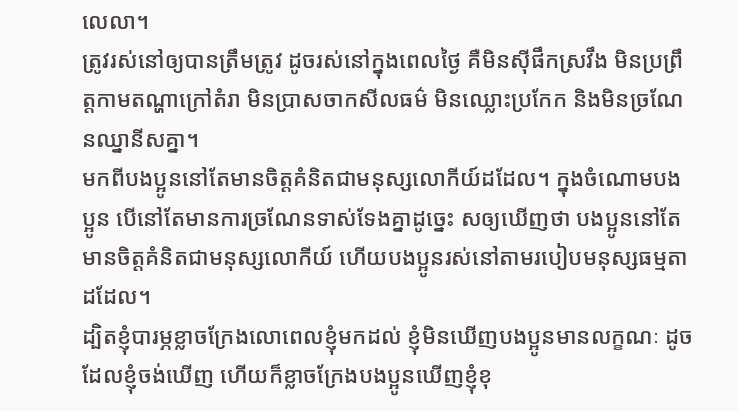លេលា។
ត្រូវរស់នៅឲ្យបានត្រឹមត្រូវ ដូចរស់នៅក្នុងពេលថ្ងៃ គឺមិនស៊ីផឹកស្រវឹង មិនប្រព្រឹត្ដកាមតណ្ហាក្រៅតំរា មិនប្រាសចាកសីលធម៌ មិនឈ្លោះប្រកែក និងមិនច្រណែនឈ្នានីសគ្នា។
មកពីបងប្អូននៅតែមានចិត្ដគំនិតជាមនុស្សលោកីយ៍ដដែល។ ក្នុងចំណោមបងប្អូន បើនៅតែមានការច្រណែនទាស់ទែងគ្នាដូច្នេះ សឲ្យឃើញថា បងប្អូននៅតែមានចិត្ដគំនិតជាមនុស្សលោកីយ៍ ហើយបងប្អូនរស់នៅតាមរបៀបមនុស្សធម្មតាដដែល។
ដ្បិតខ្ញុំបារម្ភខ្លាចក្រែងលោពេលខ្ញុំមកដល់ ខ្ញុំមិនឃើញបងប្អូនមានលក្ខណៈ ដូចដែលខ្ញុំចង់ឃើញ ហើយក៏ខ្លាចក្រែងបងប្អូនឃើញខ្ញុំខុ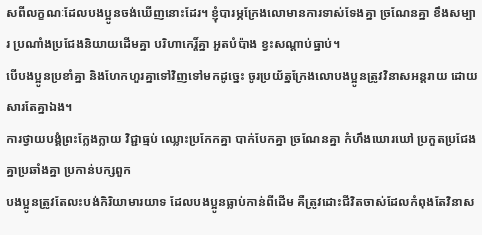សពីលក្ខណៈដែលបងប្អូនចង់ឃើញនោះដែរ។ ខ្ញុំបារម្ភក្រែងលោមានការទាស់ទែងគ្នា ច្រណែនគ្នា ខឹងសម្បារ ប្រណាំងប្រជែងនិយាយដើមគ្នា បរិហាកេរ្ដិ៍គ្នា អួតបំប៉ាង ខ្វះសណ្ដាប់ធ្នាប់។
បើបងប្អូនប្រខាំគ្នា និងហែកហួរគ្នាទៅវិញទៅមកដូច្នេះ ចូរប្រយ័ត្នក្រែងលោបងប្អូនត្រូវវិនាសអន្ដរាយ ដោយសារតែគ្នាឯង។
ការថ្វាយបង្គំព្រះក្លែងក្លាយ វិជ្ជាធ្មប់ ឈ្លោះប្រកែកគ្នា បាក់បែកគ្នា ច្រណែនគ្នា កំហឹងឃោរឃៅ ប្រកួតប្រជែងគ្នាប្រឆាំងគ្នា ប្រកាន់បក្សពួក
បងប្អូនត្រូវតែលះបង់កិរិយាមារយាទ ដែលបងប្អូនធ្លាប់កាន់ពីដើម គឺត្រូវដោះជីវិតចាស់ដែលកំពុងតែវិនាស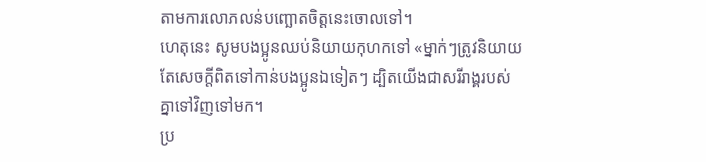តាមការលោភលន់បញ្ឆោតចិត្ដនេះចោលទៅ។
ហេតុនេះ សូមបងប្អូនឈប់និយាយកុហកទៅ «ម្នាក់ៗត្រូវនិយាយតែសេចក្ដីពិតទៅកាន់បងប្អូនឯទៀតៗ ដ្បិតយើងជាសរីរាង្គរបស់គ្នាទៅវិញទៅមក។
ប្រ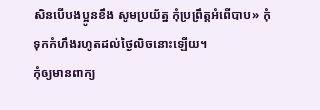សិនបើបងប្អូនខឹង សូមប្រយ័ត្ន កុំប្រព្រឹត្ដអំពើបាប» កុំទុកកំហឹងរហូតដល់ថ្ងៃលិចនោះឡើយ។
កុំឲ្យមានពាក្យ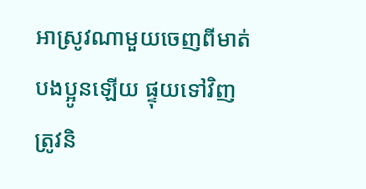អាស្រូវណាមួយចេញពីមាត់បងប្អូនឡើយ ផ្ទុយទៅវិញ ត្រូវនិ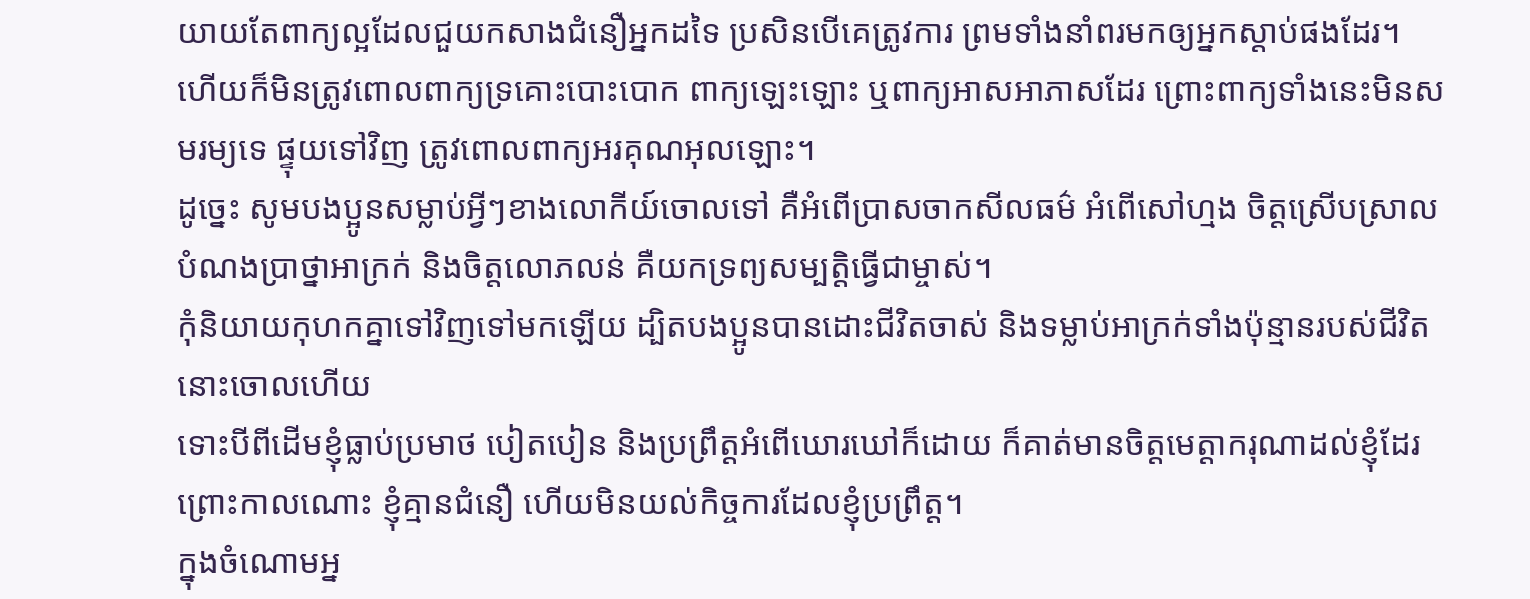យាយតែពាក្យល្អដែលជួយកសាងជំនឿអ្នកដទៃ ប្រសិនបើគេត្រូវការ ព្រមទាំងនាំពរមកឲ្យអ្នកស្ដាប់ផងដែរ។
ហើយក៏មិនត្រូវពោលពាក្យទ្រគោះបោះបោក ពាក្យឡេះឡោះ ឬពាក្យអាសអាភាសដែរ ព្រោះពាក្យទាំងនេះមិនសមរម្យទេ ផ្ទុយទៅវិញ ត្រូវពោលពាក្យអរគុណអុលឡោះ។
ដូច្នេះ សូមបងប្អូនសម្លាប់អ្វីៗខាងលោកីយ៍ចោលទៅ គឺអំពើប្រាសចាកសីលធម៌ អំពើសៅហ្មង ចិត្ដស្រើបស្រាល បំណងប្រាថ្នាអាក្រក់ និងចិត្ដលោភលន់ គឺយកទ្រព្យសម្បត្តិធ្វើជាម្ចាស់។
កុំនិយាយកុហកគ្នាទៅវិញទៅមកឡើយ ដ្បិតបងប្អូនបានដោះជីវិតចាស់ និងទម្លាប់អាក្រក់ទាំងប៉ុន្មានរបស់ជីវិតនោះចោលហើយ
ទោះបីពីដើមខ្ញុំធ្លាប់ប្រមាថ បៀតបៀន និងប្រព្រឹត្ដអំពើឃោរឃៅក៏ដោយ ក៏គាត់មានចិត្តមេត្ដាករុណាដល់ខ្ញុំដែរ ព្រោះកាលណោះ ខ្ញុំគ្មានជំនឿ ហើយមិនយល់កិច្ចការដែលខ្ញុំប្រព្រឹត្ដ។
ក្នុងចំណោមអ្ន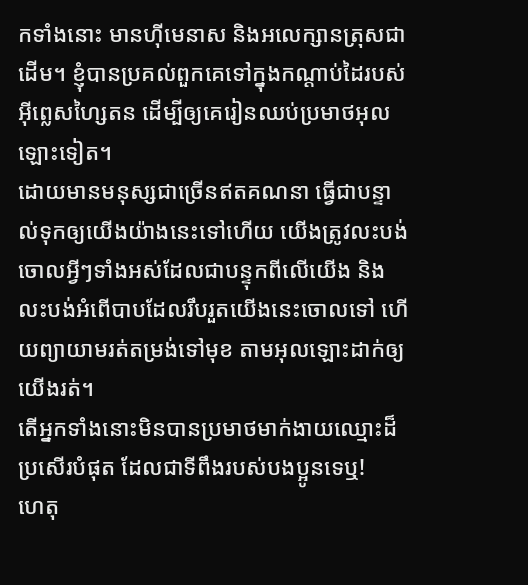កទាំងនោះ មានហ៊ីមេនាស និងអលេក្សានត្រុសជាដើម។ ខ្ញុំបានប្រគល់ពួកគេទៅក្នុងកណ្ដាប់ដៃរបស់អ៊ីព្លេសហ្សៃតន ដើម្បីឲ្យគេរៀនឈប់ប្រមាថអុលឡោះទៀត។
ដោយមានមនុស្សជាច្រើនឥតគណនា ធ្វើជាបន្ទាល់ទុកឲ្យយើងយ៉ាងនេះទៅហើយ យើងត្រូវលះបង់ចោលអ្វីៗទាំងអស់ដែលជាបន្ទុកពីលើយើង និងលះបង់អំពើបាបដែលរឹបរួតយើងនេះចោលទៅ ហើយព្យាយាមរត់តម្រង់ទៅមុខ តាមអុលឡោះដាក់ឲ្យយើងរត់។
តើអ្នកទាំងនោះមិនបានប្រមាថមាក់ងាយឈ្មោះដ៏ប្រសើរបំផុត ដែលជាទីពឹងរបស់បងប្អូនទេឬ!
ហេតុ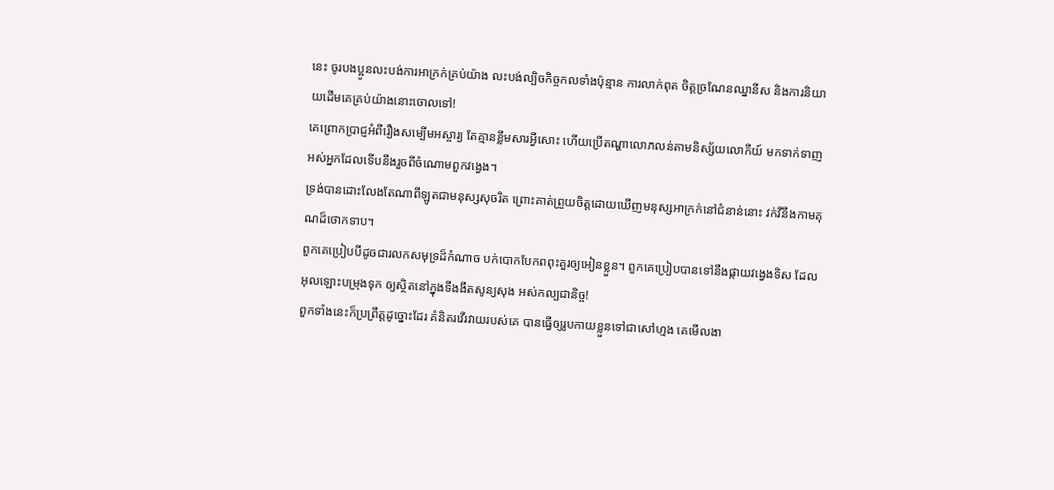នេះ ចូរបងប្អូនលះបង់ការអាក្រក់គ្រប់យ៉ាង លះបង់ល្បិចកិច្ចកលទាំងប៉ុន្មាន ការលាក់ពុត ចិត្ដច្រណែនឈ្នានីស និងការនិយាយដើមគេគ្រប់យ៉ាងនោះចោលទៅ!
គេព្រោកប្រាជ្ញអំពីរឿងសម្បើមអស្ចារ្យ តែគ្មានខ្លឹមសារអ្វីសោះ ហើយប្រើតណ្ហាលោភលន់តាមនិស្ស័យលោកីយ៍ មកទាក់ទាញអស់អ្នកដែលទើបនឹងរួចពីចំណោមពួកវង្វេង។
ទ្រង់បានដោះលែងតែណាពីឡូតជាមនុស្សសុចរិត ព្រោះគាត់ព្រួយចិត្ដដោយឃើញមនុស្សអាក្រក់នៅជំនាន់នោះ វក់វីនឹងកាមគុណដ៏ថោកទាប។
ពួកគេប្រៀបបីដូចជារលកសមុទ្រដ៏កំណាច បក់បោកបែកពពុះគួរឲ្យអៀនខ្លួន។ ពួកគេប្រៀបបានទៅនឹងផ្កាយវង្វេងទិស ដែលអុលឡោះបម្រុងទុក ឲ្យស្ថិតនៅក្នុងទីងងឹតសូន្យសុង អស់កល្បជានិច្ច!
ពួកទាំងនេះក៏ប្រព្រឹត្ដដូច្នោះដែរ គំនិតរវើរវាយរបស់គេ បានធ្វើឲ្យរូបកាយខ្លួនទៅជាសៅហ្មង គេមើលងា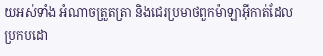យអស់ទាំង អំណាចត្រួតត្រា និងជេរប្រមាថពួកម៉ាឡាអ៊ីកាត់ដែលប្រកបដោ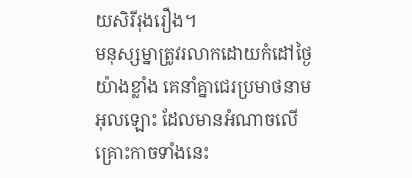យសិរីរុងរឿង។
មនុស្សម្នាត្រូវរលាកដោយកំដៅថ្ងៃយ៉ាងខ្លាំង គេនាំគ្នាជេរប្រមាថនាមអុលឡោះ ដែលមានអំណាចលើគ្រោះកាចទាំងនេះ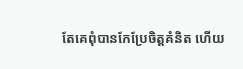តែគេពុំបានកែប្រែចិត្ដគំនិត ហើយ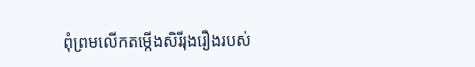ពុំព្រមលើកតម្កើងសិរីរុងរឿងរបស់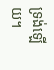ទ្រង់ឡើយ។